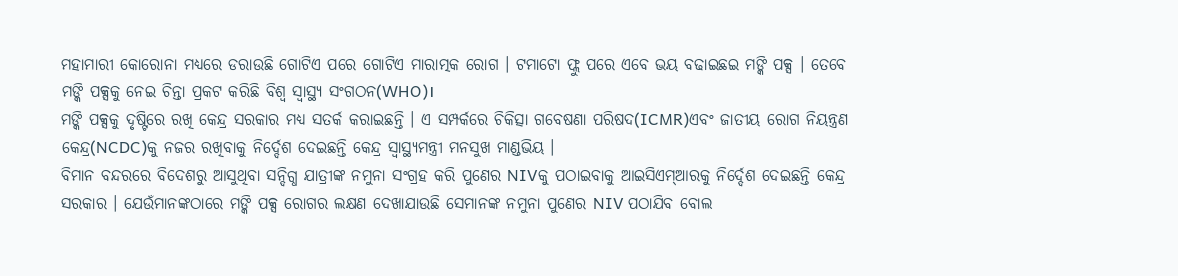ମହାମାରୀ କୋରୋନା ମଧ୍ୟରେ ଡରାଉଛି ଗୋଟିଏ ପରେ ଗୋଟିଏ ମାରାତ୍ମକ ରୋଗ । ଟମାଟୋ ଫ୍ଲୁ ପରେ ଏବେ ଭୟ ବଢାଇଛଇ ମଙ୍କି ପକ୍ସ । ତେବେ ମଙ୍କି ପକ୍ସକୁ ନେଇ ଚିନ୍ତା ପ୍ରକଟ କରିଛି ବିଶ୍ବ ସ୍ବାସ୍ଥ୍ୟ ସଂଗଠନ(WHO)।
ମଙ୍କି ପକ୍ସକୁ ଦୃଷ୍ଟିରେ ରଖି କେନ୍ଦ୍ର ସରକାର ମଧ୍ୟ ସତର୍କ କରାଇଛନ୍ତି । ଏ ସମ୍ପର୍କରେ ଚିକିତ୍ସା ଗବେଷଣା ପରିଷଦ(ICMR)ଏବଂ ଜାତୀୟ ରୋଗ ନିୟନ୍ତ୍ରଣ କେନ୍ଦ୍ର(NCDC)କୁ ନଜର ରଖିବାକୁ ନିର୍ଦ୍ଦେଶ ଦେଇଛନ୍ତି କେନ୍ଦ୍ର ସ୍ବାସ୍ଥ୍ୟମନ୍ତ୍ରୀ ମନସୁଖ ମାଣ୍ଡଭିୟ ।
ବିମାନ ବନ୍ଦରରେ ବିଦେଶରୁ ଆସୁଥିବା ସନ୍ଦିଗ୍ଧ ଯାତ୍ରୀଙ୍କ ନମୁନା ସଂଗ୍ରହ କରି ପୁଣେର NIVକୁ ପଠାଇବାକୁ ଆଇସିଏମ୍ଆରକୁ ନିର୍ଦ୍ଦେଶ ଦେଇଛନ୍ତି କେନ୍ଦ୍ର ସରକାର । ଯେଉଁମାନଙ୍କଠାରେ ମଙ୍କି ପକ୍ସ ରୋଗର ଲକ୍ଷଣ ଦେଖାଯାଉଛି ସେମାନଙ୍କ ନମୁନା ପୁଣେର NIV ପଠାଯିବ ବୋଲ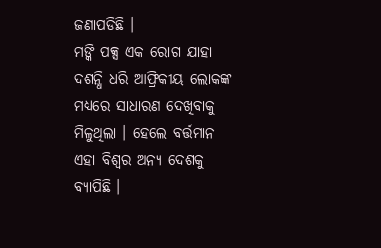ଜଣାପଡିଛି ।
ମଙ୍କି ପକ୍ସ ଏକ ରୋଗ ଯାହା ଦଶନ୍ଧି ଧରି ଆଫ୍ରିକୀୟ ଲୋକଙ୍କ ମଧ୍ୟରେ ସାଧାରଣ ଦେଖିବାକୁ ମିଳୁଥିଲା । ହେଲେ ବର୍ତ୍ତମାନ ଏହା ବିଶ୍ବର ଅନ୍ୟ ଦେଶକୁ ବ୍ୟାପିଛି ।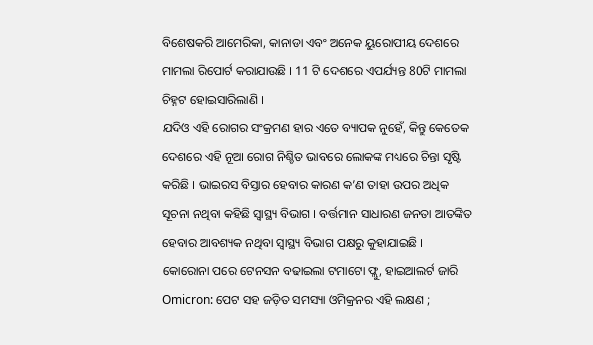ବିଶେଷକରି ଆମେରିକା, କାନାଡା ଏବଂ ଅନେକ ୟୁରୋପୀୟ ଦେଶରେ ମାମଲା ରିପୋର୍ଟ କରାଯାଉଛି । 11 ଟି ଦେଶରେ ଏପର୍ଯ୍ୟନ୍ତ 80ଟି ମାମଲା ଚିହ୍ନଟ ହୋଇସାରିଲାଣି ।
ଯଦିଓ ଏହି ରୋଗର ସଂକ୍ରମଣ ହାର ଏତେ ବ୍ୟାପକ ନୁହେଁ, କିନ୍ତୁ କେତେକ ଦେଶରେ ଏହି ନୂଆ ରୋଗ ନିଶ୍ଚିତ ଭାବରେ ଲୋକଙ୍କ ମଧ୍ୟରେ ଚିନ୍ତା ସୃଷ୍ଟି କରିଛି । ଭାଇରସ ବିସ୍ତାର ହେବାର କାରଣ କ’ଣ ତାହା ଉପର ଅଧିକ ସୂଚନା ନଥିବା କହିଛି ସ୍ବାସ୍ଥ୍ୟ ବିଭାଗ । ବର୍ତ୍ତମାନ ସାଧାରଣ ଜନତା ଆତଙ୍କିତ ହେବାର ଆବଶ୍ୟକ ନଥିବା ସ୍ବାସ୍ଥ୍ୟ ବିଭାଗ ପକ୍ଷରୁ କୁହାଯାଇଛି ।
କୋରୋନା ପରେ ଟେନସନ ବଢାଇଲା ଟମାଟୋ ଫ୍ଲୁ, ହାଇଆଲର୍ଟ ଜାରି
Omicron: ପେଟ ସହ ଜଡ଼ିତ ସମସ୍ୟା ଓମିକ୍ରନର ଏହି ଲକ୍ଷଣ ;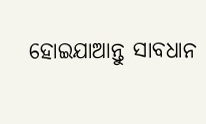ହୋଇଯାଆନ୍ତୁ ସାବଧାନ